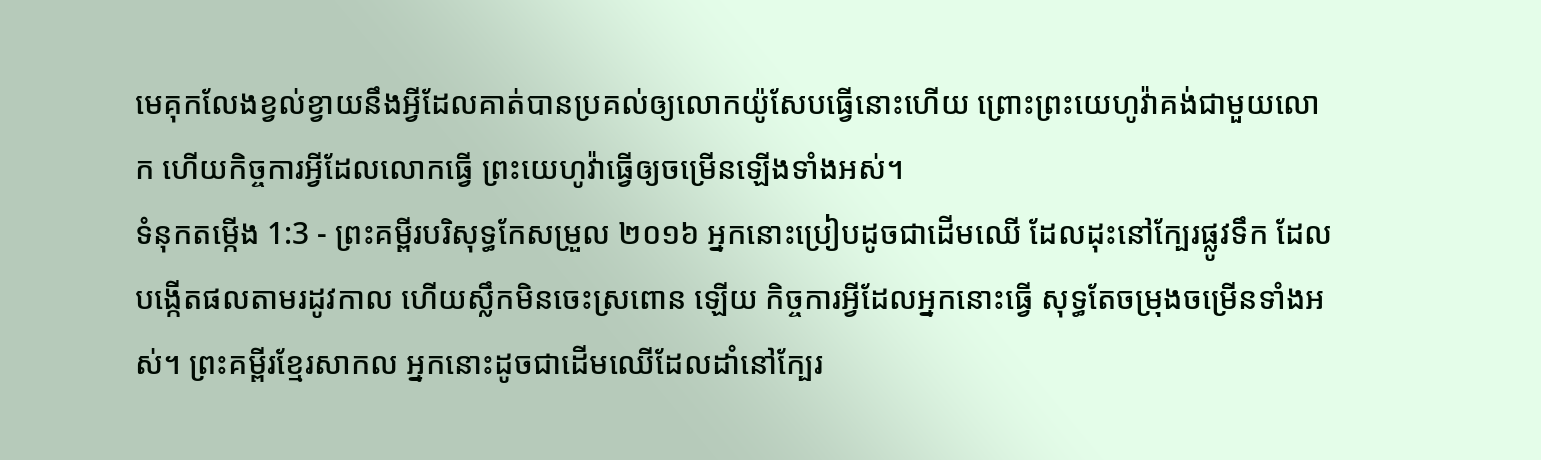មេគុកលែងខ្វល់ខ្វាយនឹងអ្វីដែលគាត់បានប្រគល់ឲ្យលោកយ៉ូសែបធ្វើនោះហើយ ព្រោះព្រះយេហូវ៉ាគង់ជាមួយលោក ហើយកិច្ចការអ្វីដែលលោកធ្វើ ព្រះយេហូវ៉ាធ្វើឲ្យចម្រើនឡើងទាំងអស់។
ទំនុកតម្កើង 1:3 - ព្រះគម្ពីរបរិសុទ្ធកែសម្រួល ២០១៦ អ្នកនោះប្រៀបដូចជាដើមឈើ ដែលដុះនៅក្បែរផ្លូវទឹក ដែលបង្កើតផលតាមរដូវកាល ហើយស្លឹកមិនចេះស្រពោន ឡើយ កិច្ចការអ្វីដែលអ្នកនោះធ្វើ សុទ្ធតែចម្រុងចម្រើនទាំងអស់។ ព្រះគម្ពីរខ្មែរសាកល អ្នកនោះដូចជាដើមឈើដែលដាំនៅក្បែរ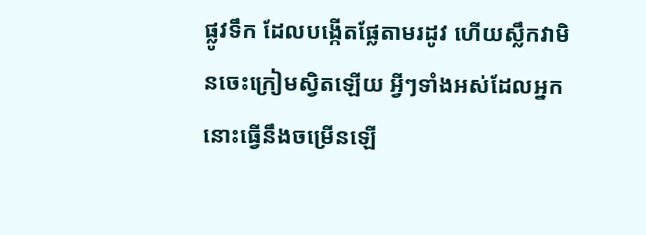ផ្លូវទឹក ដែលបង្កើតផ្លែតាមរដូវ ហើយស្លឹកវាមិនចេះក្រៀមស្វិតឡើយ អ្វីៗទាំងអស់ដែលអ្នកនោះធ្វើនឹងចម្រើនឡើ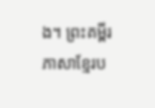ង។ ព្រះគម្ពីរភាសាខ្មែរប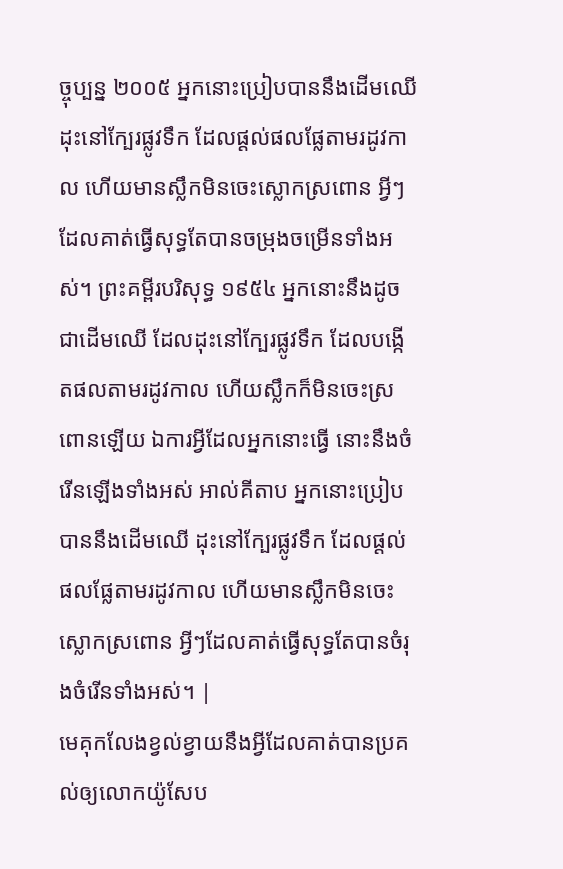ច្ចុប្បន្ន ២០០៥ អ្នកនោះប្រៀបបាននឹងដើមឈើ ដុះនៅក្បែរផ្លូវទឹក ដែលផ្ដល់ផលផ្លែតាមរដូវកាល ហើយមានស្លឹកមិនចេះស្លោកស្រពោន អ្វីៗដែលគាត់ធ្វើសុទ្ធតែបានចម្រុងចម្រើនទាំងអស់។ ព្រះគម្ពីរបរិសុទ្ធ ១៩៥៤ អ្នកនោះនឹងដូចជាដើមឈើ ដែលដុះនៅក្បែរផ្លូវទឹក ដែលបង្កើតផលតាមរដូវកាល ហើយស្លឹកក៏មិនចេះស្រពោនឡើយ ឯការអ្វីដែលអ្នកនោះធ្វើ នោះនឹងចំរើនឡើងទាំងអស់ អាល់គីតាប អ្នកនោះប្រៀបបាននឹងដើមឈើ ដុះនៅក្បែរផ្លូវទឹក ដែលផ្ដល់ផលផ្លែតាមរដូវកាល ហើយមានស្លឹកមិនចេះស្លោកស្រពោន អ្វីៗដែលគាត់ធ្វើសុទ្ធតែបានចំរុងចំរើនទាំងអស់។ |
មេគុកលែងខ្វល់ខ្វាយនឹងអ្វីដែលគាត់បានប្រគល់ឲ្យលោកយ៉ូសែប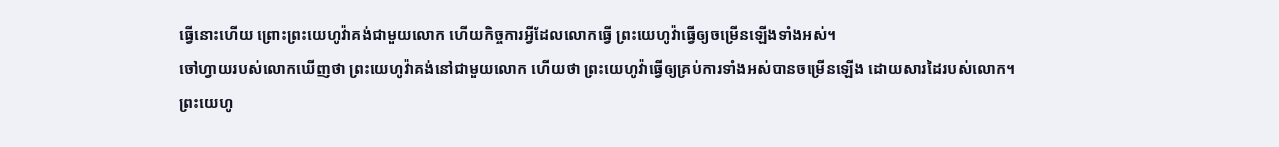ធ្វើនោះហើយ ព្រោះព្រះយេហូវ៉ាគង់ជាមួយលោក ហើយកិច្ចការអ្វីដែលលោកធ្វើ ព្រះយេហូវ៉ាធ្វើឲ្យចម្រើនឡើងទាំងអស់។
ចៅហ្វាយរបស់លោកឃើញថា ព្រះយេហូវ៉ាគង់នៅជាមួយលោក ហើយថា ព្រះយេហូវ៉ាធ្វើឲ្យគ្រប់ការទាំងអស់បានចម្រើនឡើង ដោយសារដៃរបស់លោក។
ព្រះយេហូ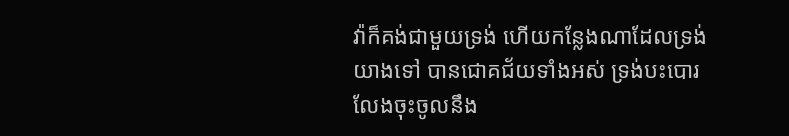វ៉ាក៏គង់ជាមួយទ្រង់ ហើយកន្លែងណាដែលទ្រង់យាងទៅ បានជោគជ័យទាំងអស់ ទ្រង់បះបោរ លែងចុះចូលនឹង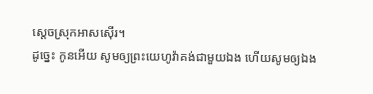ស្តេចស្រុកអាសស៊ើរ។
ដូច្នេះ កូនអើយ សូមឲ្យព្រះយេហូវ៉ាគង់ជាមួយឯង ហើយសូមឲ្យឯង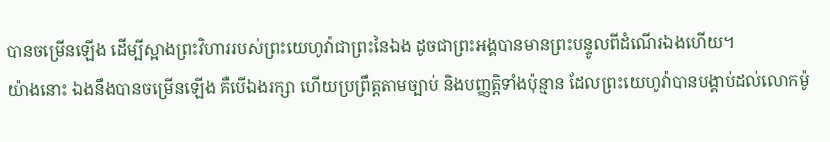បានចម្រើនឡើង ដើម្បីស្អាងព្រះវិហាររបស់ព្រះយេហូវ៉ាជាព្រះនៃឯង ដូចជាព្រះអង្គបានមានព្រះបន្ទូលពីដំណើរឯងហើយ។
យ៉ាងនោះ ឯងនឹងបានចម្រើនឡើង គឺបើឯងរក្សា ហើយប្រព្រឹត្តតាមច្បាប់ និងបញ្ញត្តិទាំងប៉ុន្មាន ដែលព្រះយេហូវ៉ាបានបង្គាប់ដល់លោកម៉ូ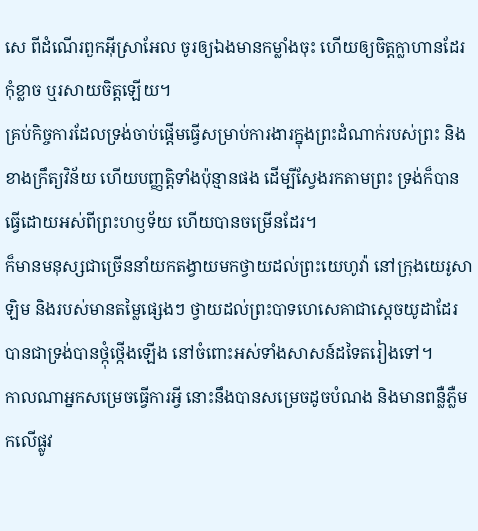សេ ពីដំណើរពួកអ៊ីស្រាអែល ចូរឲ្យឯងមានកម្លាំងចុះ ហើយឲ្យចិត្តក្លាហានដែរ កុំខ្លាច ឬរសាយចិត្តឡើយ។
គ្រប់កិច្ចការដែលទ្រង់ចាប់ផ្ដើមធ្វើសម្រាប់ការងារក្នុងព្រះដំណាក់របស់ព្រះ និងខាងក្រឹត្យវិន័យ ហើយបញ្ញត្តិទាំងប៉ុន្មានផង ដើម្បីស្វែងរកតាមព្រះ ទ្រង់ក៏បានធ្វើដោយអស់ពីព្រះហឫទ័យ ហើយបានចម្រើនដែរ។
ក៏មានមនុស្សជាច្រើននាំយកតង្វាយមកថ្វាយដល់ព្រះយេហូវ៉ា នៅក្រុងយេរូសាឡិម និងរបស់មានតម្លៃផ្សេងៗ ថ្វាយដល់ព្រះបាទហេសេគាជាស្តេចយូដាដែរ បានជាទ្រង់បានថ្កុំថ្កើងឡើង នៅចំពោះអស់ទាំងសាសន៍ដទៃតរៀងទៅ។
កាលណាអ្នកសម្រេចធ្វើការអ្វី នោះនឹងបានសម្រេចដូចបំណង និងមានពន្លឺភ្លឺមកលើផ្លូវ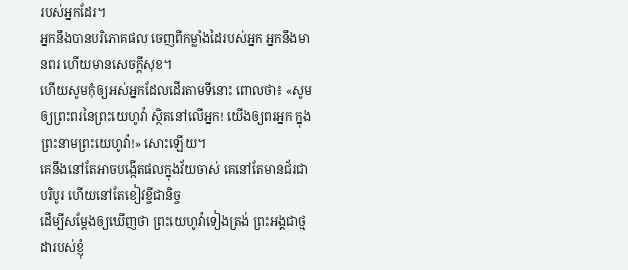របស់អ្នកដែរ។
អ្នកនឹងបានបរិភោគផល ចេញពីកម្លាំងដៃរបស់អ្នក អ្នកនឹងមានពរ ហើយមានសេចក្ដីសុខ។
ហើយសូមកុំឲ្យអស់អ្នកដែលដើរតាមទីនោះ ពោលថា៖ «សូមឲ្យព្រះពរនៃព្រះយេហូវ៉ា ស្ថិតនៅលើអ្នក! យើងឲ្យពរអ្នក ក្នុងព្រះនាមព្រះយេហូវ៉ា!» សោះឡើយ។
គេនឹងនៅតែអាចបង្កើតផលក្នុងវ័យចាស់ គេនៅតែមានជ័រជាបរិបូរ ហើយនៅតែខៀវខ្ចីជានិច្ច
ដើម្បីសម្ដែងឲ្យឃើញថា ព្រះយេហូវ៉ាទៀងត្រង់ ព្រះអង្គជាថ្មដារបស់ខ្ញុំ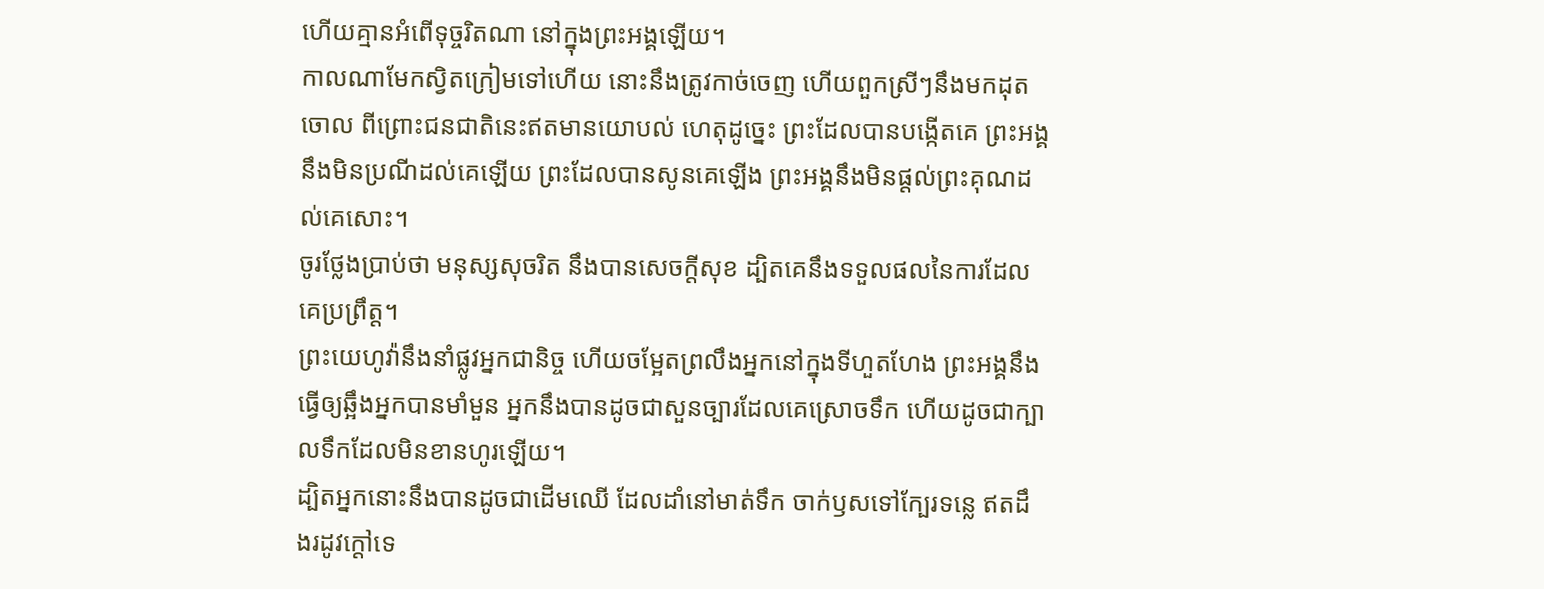ហើយគ្មានអំពើទុច្ចរិតណា នៅក្នុងព្រះអង្គឡើយ។
កាលណាមែកស្វិតក្រៀមទៅហើយ នោះនឹងត្រូវកាច់ចេញ ហើយពួកស្រីៗនឹងមកដុតចោល ពីព្រោះជនជាតិនេះឥតមានយោបល់ ហេតុដូច្នេះ ព្រះដែលបានបង្កើតគេ ព្រះអង្គនឹងមិនប្រណីដល់គេឡើយ ព្រះដែលបានសូនគេឡើង ព្រះអង្គនឹងមិនផ្តល់ព្រះគុណដល់គេសោះ។
ចូរថ្លែងប្រាប់ថា មនុស្សសុចរិត នឹងបានសេចក្ដីសុខ ដ្បិតគេនឹងទទួលផលនៃការដែលគេប្រព្រឹត្ត។
ព្រះយេហូវ៉ានឹងនាំផ្លូវអ្នកជានិច្ច ហើយចម្អែតព្រលឹងអ្នកនៅក្នុងទីហួតហែង ព្រះអង្គនឹងធ្វើឲ្យឆ្អឹងអ្នកបានមាំមួន អ្នកនឹងបានដូចជាសួនច្បារដែលគេស្រោចទឹក ហើយដូចជាក្បាលទឹកដែលមិនខានហូរឡើយ។
ដ្បិតអ្នកនោះនឹងបានដូចជាដើមឈើ ដែលដាំនៅមាត់ទឹក ចាក់ឫសទៅក្បែរទន្លេ ឥតដឹងរដូវក្តៅទេ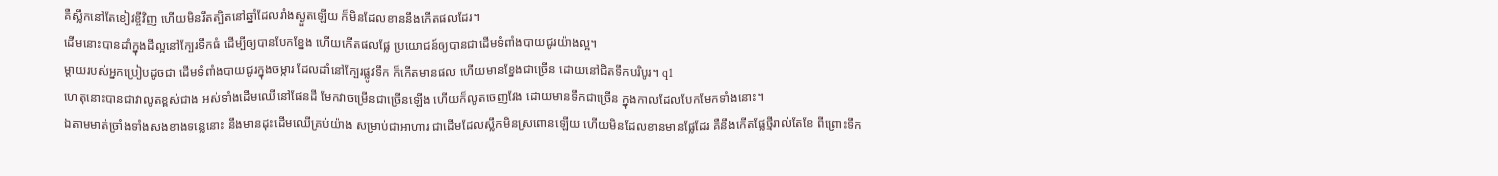គឺស្លឹកនៅតែខៀវខ្ចីវិញ ហើយមិនរឹតត្បិតនៅឆ្នាំដែលរាំងស្ងួតឡើយ ក៏មិនដែលខាននឹងកើតផលដែរ។
ដើមនោះបានដាំក្នុងដីល្អនៅក្បែរទឹកធំ ដើម្បីឲ្យបានបែកខ្នែង ហើយកើតផលផ្លែ ប្រយោជន៍ឲ្យបានជាដើមទំពាំងបាយជូរយ៉ាងល្អ។
ម្តាយរបស់អ្នកប្រៀបដូចជា ដើមទំពាំងបាយជូរក្នុងចម្ការ ដែលដាំនៅក្បែរផ្លូវទឹក ក៏កើតមានផល ហើយមានខ្នែងជាច្រើន ដោយនៅជិតទឹកបរិបូរ។ q1
ហេតុនោះបានជាវាលូតខ្ពស់ជាង អស់ទាំងដើមឈើនៅផែនដី មែកវាចម្រើនជាច្រើនឡើង ហើយក៏លូតចេញវែង ដោយមានទឹកជាច្រើន ក្នុងកាលដែលបែកមែកទាំងនោះ។
ឯតាមមាត់ច្រាំងទាំងសងខាងទន្លេនោះ នឹងមានដុះដើមឈើគ្រប់យ៉ាង សម្រាប់ជាអាហារ ជាដើមដែលស្លឹកមិនស្រពោនឡើយ ហើយមិនដែលខានមានផ្លែដែរ គឺនឹងកើតផ្លែថ្មីរាល់តែខែ ពីព្រោះទឹក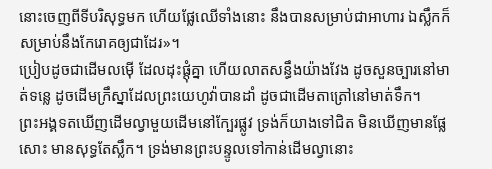នោះចេញពីទីបរិសុទ្ធមក ហើយផ្លែឈើទាំងនោះ នឹងបានសម្រាប់ជាអាហារ ឯស្លឹកក៏សម្រាប់នឹងកែរោគឲ្យជាដែរ»។
ប្រៀបដូចជាដើមលម៉ើ ដែលដុះផ្ដុំគ្នា ហើយលាតសន្ធឹងយ៉ាងវែង ដូចសួនច្បារនៅមាត់ទន្លេ ដូចដើមក្រឹស្នាដែលព្រះយេហូវ៉ាបានដាំ ដូចជាដើមតាត្រៅនៅមាត់ទឹក។
ព្រះអង្គទតឃើញដើមល្វាមួយដើមនៅក្បែរផ្លូវ ទ្រង់ក៏យាងទៅជិត មិនឃើញមានផ្លែសោះ មានសុទ្ធតែស្លឹក។ ទ្រង់មានព្រះបន្ទូលទៅកាន់ដើមល្វានោះ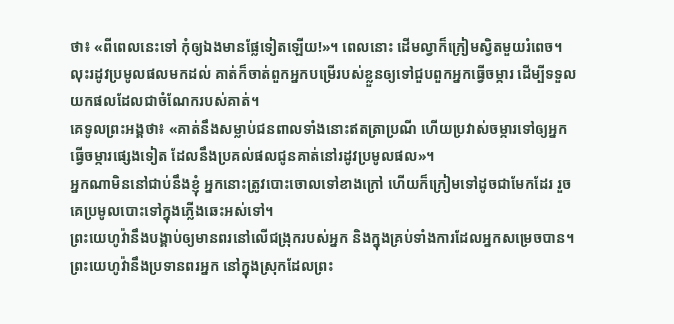ថា៖ «ពីពេលនេះទៅ កុំឲ្យឯងមានផ្លែទៀតឡើយ!»។ ពេលនោះ ដើមល្វាក៏ក្រៀមស្វិតមួយរំពេច។
លុះរដូវប្រមូលផលមកដល់ គាត់ក៏ចាត់ពួកអ្នកបម្រើរបស់ខ្លួនឲ្យទៅជួបពួកអ្នកធ្វើចម្ការ ដើម្បីទទួលយកផលដែលជាចំណែករបស់គាត់។
គេទូលព្រះអង្គថា៖ «គាត់នឹងសម្លាប់ជនពាលទាំងនោះឥតត្រាប្រណី ហើយប្រវាស់ចម្ការទៅឲ្យអ្នកធ្វើចម្ការផ្សេងទៀត ដែលនឹងប្រគល់ផលជូនគាត់នៅរដូវប្រមូលផល»។
អ្នកណាមិននៅជាប់នឹងខ្ញុំ អ្នកនោះត្រូវបោះចោលទៅខាងក្រៅ ហើយក៏ក្រៀមទៅដូចជាមែកដែរ រួចគេប្រមូលបោះទៅក្នុងភ្លើងឆេះអស់ទៅ។
ព្រះយេហូវ៉ានឹងបង្គាប់ឲ្យមានពរនៅលើជង្រុករបស់អ្នក និងក្នុងគ្រប់ទាំងការដែលអ្នកសម្រេចបាន។ ព្រះយេហូវ៉ានឹងប្រទានពរអ្នក នៅក្នុងស្រុកដែលព្រះ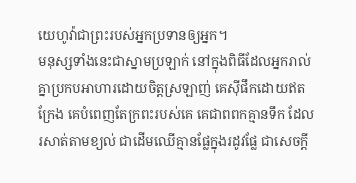យេហូវ៉ាជាព្រះរបស់អ្នកប្រទានឲ្យអ្នក។
មនុស្សទាំងនេះជាស្នាមប្រឡាក់ នៅក្នុងពិធីដែលអ្នករាល់គ្នាប្រកបអាហារដោយចិត្តស្រឡាញ់ គេស៊ីផឹកដោយឥតក្រែង គេបំពេញតែក្រពះរបស់គេ គេជាពពកគ្មានទឹក ដែលរសាត់តាមខ្យល់ ជាដើមឈើគ្មានផ្លែក្នុងរដូវផ្លែ ជាសេចក្ដី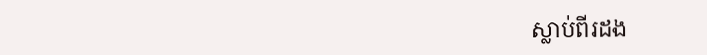ស្លាប់ពីរដង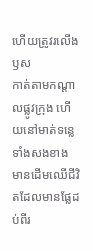ហើយត្រូវរលើងឫស
កាត់តាមកណ្ដាលផ្លូវក្រុង ហើយនៅមាត់ទន្លេទាំងសងខាង មានដើមឈើជីវិតដែលមានផ្លែដប់ពីរ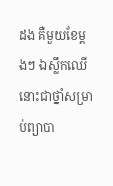ដង គឺមួយខែម្តងៗ ឯស្លឹកឈើនោះជាថ្នាំសម្រាប់ព្យាបា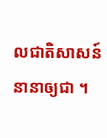លជាតិសាសន៍នានាឲ្យជា ។